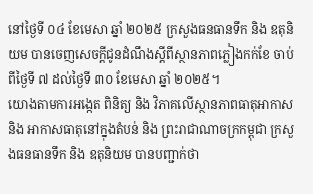នៅថ្ងៃទី ០៤ ខែមេសា ឆ្នាំ ២០២៥ ក្រសួងធនធានទឹក និង ឧតុនិយម បានចេញសេចក្ដីជូនដំណឹងស្តីពីស្ថានភាពភ្លៀងកក់ខែ ចាប់ពីថ្ងៃទី ៧ ដល់ថ្ងៃទី ៣០ ខែមេសា ឆ្នាំ ២០២៥។
យោងតាមការអង្កេត ពិនិត្យ និង វិភាគលើស្ថានភាពធាតុអាកាស និង អាកាសធាតុនៅក្នុងតំបន់ និង ព្រះរាជាណាចក្រកម្ពុជា ក្រសួងធនធានទឹក និង ឧតុនិយម បានបញ្ជាក់ថា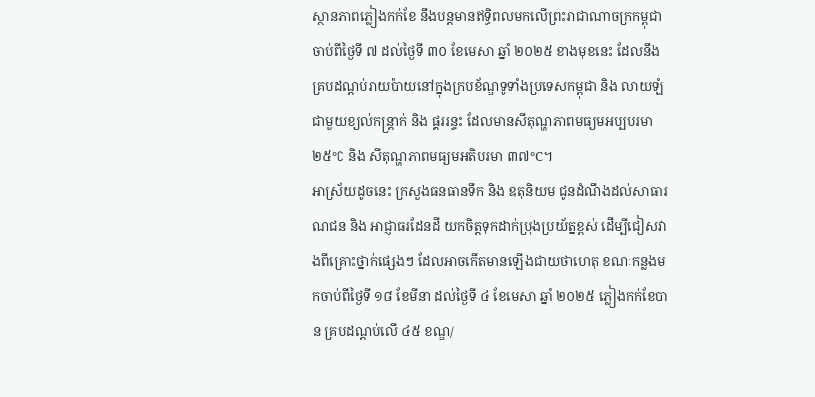ស្ថានភាពភ្លៀងកក់ខែ នឹងបន្តមានឥទ្ធិពលមកលើព្រះរាជាណាចក្រកម្ពុជា ចាប់ពីថ្ងៃទី ៧ ដល់ថ្ងៃទី ៣០ ខែមេសា ឆ្នាំ ២០២៥ ខាងមុខនេះ ដែលនឹងគ្របដណ្តប់រាយប៉ាយនៅក្នុងក្របខ័ណ្ឌទូទាំងប្រទេសកម្ពុជា និង លាយឡំជាមួយខ្យល់កន្ត្រាក់ និង ផ្គររន្ទះ ដែលមានសីតុណ្ហភាពមធ្យមអប្បបរមា ២៥°C និង សីតុណ្ហភាពមធ្យមអតិបរមា ៣៧°C។
អាស្រ័យដូចនេះ ក្រសួងធនធានទឹក និង ឧតុនិយម ជូនដំណឹងដល់សាធារណជន និង អាជ្ញាធរដែនដី យកចិត្តទុកដាក់ប្រុងប្រយ័ត្នខ្ពស់ ដើម្បីជៀសវាងពីគ្រោះថ្នាក់ផ្សេងៗ ដែលអាចកើតមានឡើងជាយថាហេតុ ខណៈកន្លងមកចាប់ពីថ្ងៃទី ១៨ ខែមីនា ដល់ថ្ងៃទី ៤ ខែមេសា ឆ្នាំ ២០២៥ ភ្លៀងកក់ខែបាន គ្របដណ្តប់លើ ៤៥ ខណ្ឌ/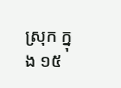ស្រុក ក្នុង ១៥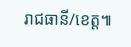រាជធានី/ខេត្ត៕